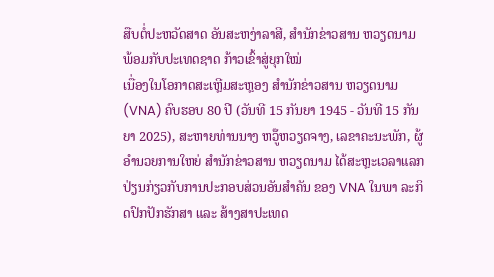ສືບຕໍ່ປະຫວັດສາດ ອັນສະຫງ່າລາສີ, ສຳນັກຂ່າວສານ ຫວຽດນາມ ພ້ອມກັບປະເທດຊາດ ກ້າວເຂົ້າສູ່ຍຸກໃໝ່
ເນື່ອງໃນໂອກາດສະເຫຼີມສະຫຼອງ ສຳນັກຂ່າວສານ ຫວຽດນາມ (VNA) ຄົບຮອບ 80 ປີ (ວັນທີ 15 ກັນຍາ 1945 - ວັນທີ 15 ກັນ ຍາ 2025), ສະຫາຍທ່ານນາງ ຫວູ໊ຫວຽດຈາງ, ເລຂາຄະນະພັກ, ຜູ້ ອຳນວຍການໃຫຍ່ ສຳນັກຂ່າວສານ ຫວຽດນາມ ໄດ້ສະຫຼະເວລາແລກປ່ຽນກ່ຽວກັບການປະກອບສ່ວນອັນສຳຄັນ ຂອງ VNA ໃນພາ ລະກິດປົກປັກຮັກສາ ແລະ ສ້າງສາປະເທດ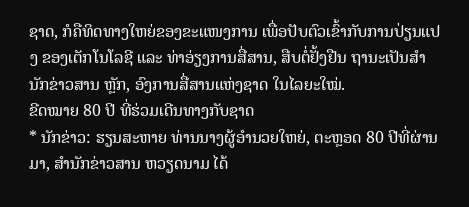ຊາດ, ກໍຄືທິດທາງໃຫຍ່ຂອງຂະແໜງການ ເພື່ອປັບຕົວເຂົ້າກັບການປ່ຽນແປງ ຂອງເຕັກໂນໂລຊີ ແລະ ທ່າອ່ຽງການສື່ສານ, ສືບຕໍ່ຢັ້ງຢືນ ຖານະເປັນສຳນັກຂ່າວສານ ຫຼັກ, ອົງການສື່ສານແຫ່ງຊາດ ໃນໄລຍະໃໝ່.
ຂີດໝາຍ 80 ປີ ທີ່ຮ່ວມເດີນທາງກັບຊາດ
* ນັກຂ່າວ: ຮຽນສະຫາຍ ທ່ານນາງຜູ້ອຳນວຍໃຫຍ່, ຕະຫຼອດ 80 ປີທີ່ຜ່ານມາ, ສຳນັກຂ່າວສານ ຫວຽດນາມ ໄດ້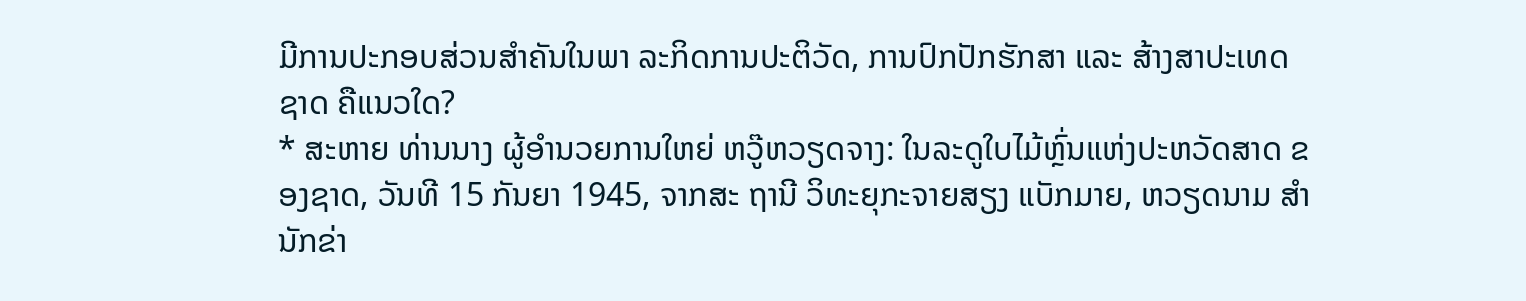ມີການປະກອບສ່ວນສຳຄັນໃນພາ ລະກິດການປະຕິວັດ, ການປົກປັກຮັກສາ ແລະ ສ້າງສາປະເທດຊາດ ຄືແນວໃດ?
* ສະຫາຍ ທ່ານນາງ ຜູ້ອຳນວຍການໃຫຍ່ ຫວູ໊ຫວຽດຈາງ: ໃນລະດູໃບໄມ້ຫຼົ່ນແຫ່ງປະຫວັດສາດ ຂອງຊາດ, ວັນທີ 15 ກັນຍາ 1945, ຈາກສະ ຖານີ ວິທະຍຸກະຈາຍສຽງ ແບັກມາຍ, ຫວຽດນາມ ສຳນັກຂ່າ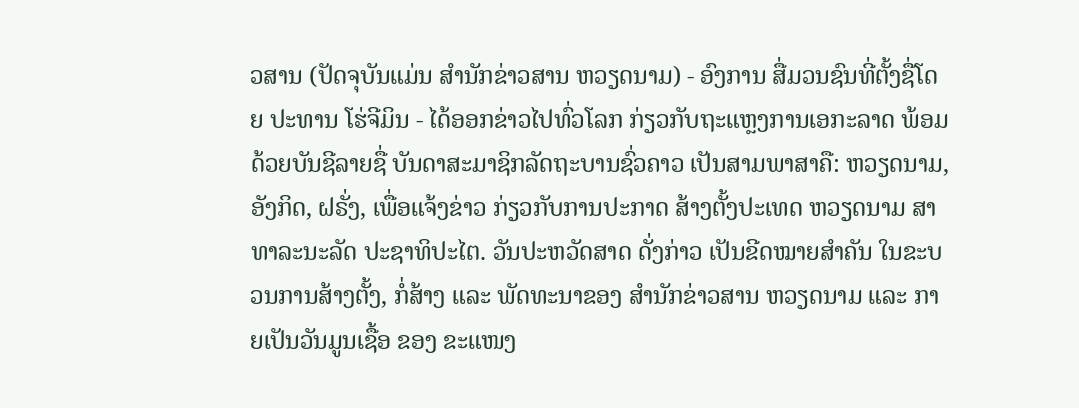ວສານ (ປັດຈຸບັນແມ່ນ ສຳນັກຂ່າວສານ ຫວຽດນາມ) - ອົງການ ສື່ມວນຊົນທີ່ຕັ້ງຊື່ໂດຍ ປະທານ ໂຮ່ຈີມິນ - ໄດ້ອອກຂ່າວໄປທົ່ວໂລກ ກ່ຽວກັບຖະແຫຼງການເອກະລາດ ພ້ອມດ້ວຍບັນຊີລາຍຊື່ ບັນດາສະມາຊິກລັດຖະບານຊົ່ວຄາວ ເປັນສາມພາສາຄື: ຫວຽດນາມ, ອັງກິດ, ຝຣັ່ງ, ເພື່ອແຈ້ງຂ່າວ ກ່ຽວກັບການປະກາດ ສ້າງຕັ້ງປະເທດ ຫວຽດນາມ ສາທາລະນະລັດ ປະຊາທິປະໄຕ. ວັນປະຫວັດສາດ ດັ່ງກ່າວ ເປັນຂີດໝາຍສຳຄັນ ໃນຂະບວນການສ້າງຕັ້ງ, ກໍ່ສ້າງ ແລະ ພັດທະນາຂອງ ສຳນັກຂ່າວສານ ຫວຽດນາມ ແລະ ກາຍເປັນວັນມູນເຊື້ອ ຂອງ ຂະແໜງ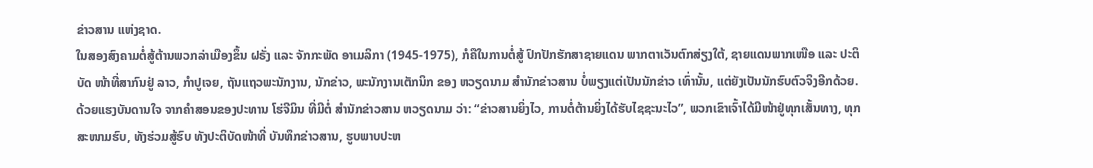ຂ່າວສານ ແຫ່ງຊາດ.
ໃນສອງສົງຄາມຕໍ່ສູ້ຕ້ານພວກລ່າເມືອງຂຶ້ນ ຝຣັ່ງ ແລະ ຈັກກະພັດ ອາເມລິກາ (1945-1975), ກໍຄືໃນການຕໍ່ສູ້ ປົກປັກຮັກສາຊາຍແດນ ພາກຕາເວັນຕົກສ່ຽງໃຕ້, ຊາຍແດນພາກເໜືອ ແລະ ປະຕິບັດ ໜ້າທີ່ສາກົນຢູ່ ລາວ, ກຳປູເຈຍ, ຖັນແຖວພະນັກງານ, ນັກຂ່າວ, ພະນັກງານເຕັກນິກ ຂອງ ຫວຽດນາມ ສຳນັກຂ່າວສານ ບໍ່ພຽງແຕ່ເປັນນັກຂ່າວ ເທົ່ານັ້ນ, ແຕ່ຍັງເປັນນັກຮົບຕົວຈິງອີກດ້ວຍ. ດ້ວຍແຮງບັນດານໃຈ ຈາກຄຳສອນຂອງປະທານ ໂຮ່ຈີມິນ ທີ່ມີຕໍ່ ສຳນັກຂ່າວສານ ຫວຽດນາມ ວ່າ: “ຂ່າວສານຍິ່ງໄວ, ການຕໍ່ຕ້ານຍິ່ງໄດ້ຮັບໄຊຊະນະໄວ”, ພວກເຂົາເຈົ້າໄດ້ມີໜ້າຢູ່ທຸກເສັ້ນທາງ, ທຸກສະໜາມຮົບ, ທັງຮ່ວມສູ້ຮົບ ທັງປະຕິບັດໜ້າທີ່ ບັນທຶກຂ່າວສານ, ຮູບພາບປະຫ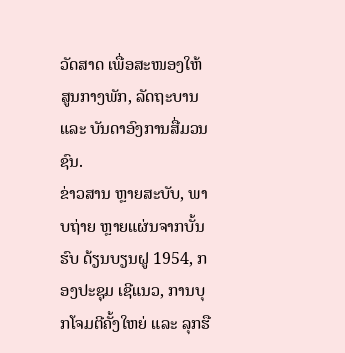ວັດສາດ ເພື່ອສະໜອງໃຫ້ສູນກາງພັກ, ລັດຖະບານ ແລະ ບັນດາອົງການສື່ມວນຊົນ.
ຂ່າວສານ ຫຼາຍສະບັບ, ພາບຖ່າຍ ຫຼາຍແຜ່ນຈາກບັ້ນຮົບ ດ້ຽນບຽນຝູ 1954, ກອງປະຊຸມ ເຊີແນວ, ການບຸກໂຈມຕີຄັ້ງໃຫຍ່ ແລະ ລຸກຮື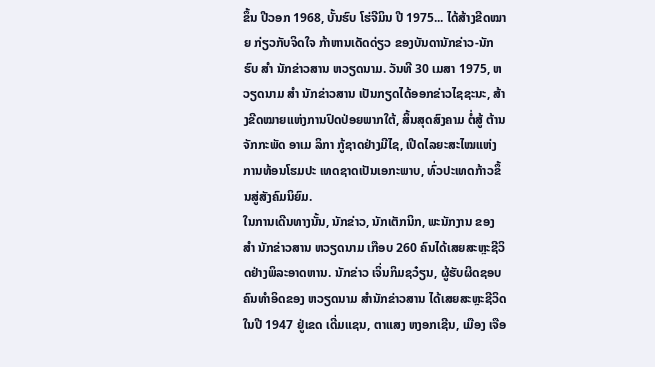ຂຶ້ນ ປີວອກ 1968, ບັ້ນຮົບ ໂຮ່ຈີມິນ ປີ 1975... ໄດ້ສ້າງຂີດໝາຍ ກ່ຽວກັບຈິດໃຈ ກ້າຫານເດັດດ່ຽວ ຂອງບັນດານັກຂ່າວ-ນັກຮົບ ສຳ ນັກຂ່າວສານ ຫວຽດນາມ. ວັນທີ 30 ເມສາ 1975, ຫວຽດນາມ ສຳ ນັກຂ່າວສານ ເປັນກຽດໄດ້ອອກຂ່າວໄຊຊະນະ, ສ້າງຂີດໝາຍແຫ່ງການປົດປ່ອຍພາກໃຕ້, ສິ້ນສຸດສົງຄາມ ຕໍ່ສູ້ ຕ້ານຈັກກະພັດ ອາເມ ລິກາ ກູ້ຊາດຢ່າງມີໄຊ, ເປີດໄລຍະສະໄໝແຫ່ງການທ້ອນໂຮມປະ ເທດຊາດເປັນເອກະພາບ, ທົ່ວປະເທດກ້າວຂຶ້ນສູ່ສັງຄົມນິຍົມ.
ໃນການເດີນທາງນັ້ນ, ນັກຂ່າວ, ນັກເຕັກນິກ, ພະນັກງານ ຂອງ ສຳ ນັກຂ່າວສານ ຫວຽດນາມ ເກືອບ 260 ຄົນໄດ້ເສຍສະຫຼະຊີວິດຢ່າງພິລະອາດຫານ. ນັກຂ່າວ ເຈິ່ນກິມຊວ໋ຽນ, ຜູ້ຮັບຜິດຊອບຄົນທຳອິດຂອງ ຫວຽດນາມ ສຳນັກຂ່າວສານ ໄດ້ເສຍສະຫຼະຊີວິດ ໃນປີ 1947 ຢູ່ເຂດ ເດີ່ມແຊນ, ຕາແສງ ຫງອກເຊີນ, ເມືອງ ເຈືອ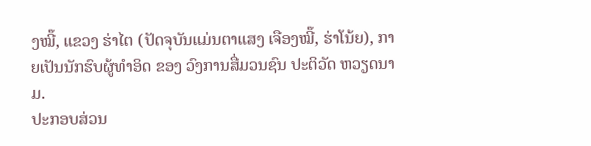ງໝີ໊, ແຂວງ ຮ່າໄຕ (ປັດຈຸບັນແມ່ນຕາແສງ ເຈືອງໝີ໊, ຮ່າໂນ້ຍ), ກາຍເປັນນັກຮົບຜູ້ທຳອິດ ຂອງ ວົງການສື່ມວນຊົນ ປະຕິວັດ ຫວຽດນາມ.
ປະກອບສ່ວນ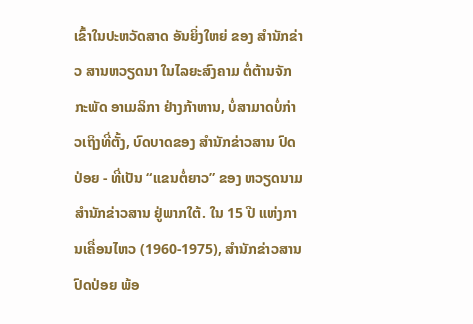ເຂົ້າໃນປະຫວັດສາດ ອັນຍິ່ງໃຫຍ່ ຂອງ ສຳນັກຂ່າວ ສານຫວຽດນາ ໃນໄລຍະສົງຄາມ ຕໍ່ຕ້ານຈັກກະພັດ ອາເມລິກາ ຢ່າງກ້າຫານ, ບໍ່ສາມາດບໍ່ກ່າວເຖິງທີ່ຕັ້ງ, ບົດບາດຂອງ ສຳນັກຂ່າວສານ ປົດປ່ອຍ - ທີ່ເປັນ “ແຂນຕໍ່ຍາວ” ຂອງ ຫວຽດນາມ ສຳນັກຂ່າວສານ ຢູ່ພາກໃຕ້. ໃນ 15 ປີ ແຫ່ງການເຄື່ອນໄຫວ (1960-1975), ສຳນັກຂ່າວສານ ປົດປ່ອຍ ພ້ອ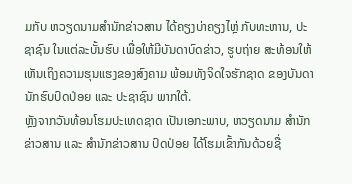ມກັບ ຫວຽດນາມສຳນັກຂ່າວສານ ໄດ້ຄຽງບ່າຄຽງໄຫຼ່ ກັບທະຫານ, ປະຊາຊົນ ໃນແຕ່ລະບັ້ນຮົບ ເພື່ອໃຫ້ມີບັນດາບົດຂ່າວ, ຮູບຖ່າຍ ສະທ້ອນໃຫ້ເຫັນເຖິງຄວາມຮຸນແຮງຂອງສົງຄາມ ພ້ອມທັງຈິດໃຈຮັກຊາດ ຂອງບັນດານັກຮົບປົດປ່ອຍ ແລະ ປະຊາຊົນ ພາກໃຕ້.
ຫຼັງຈາກວັນທ້ອນໂຮມປະເທດຊາດ ເປັນເອກະພາບ, ຫວຽດນາມ ສຳນັກຂ່າວສານ ແລະ ສຳນັກຂ່າວສານ ປົດປ່ອຍ ໄດ້ໂຮມເຂົ້າກັນດ້ວຍຊື່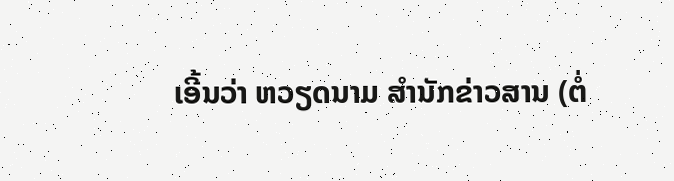ເອີ້ນວ່າ ຫວຽດນາມ ສຳນັກຂ່າວສານ (ຕໍ່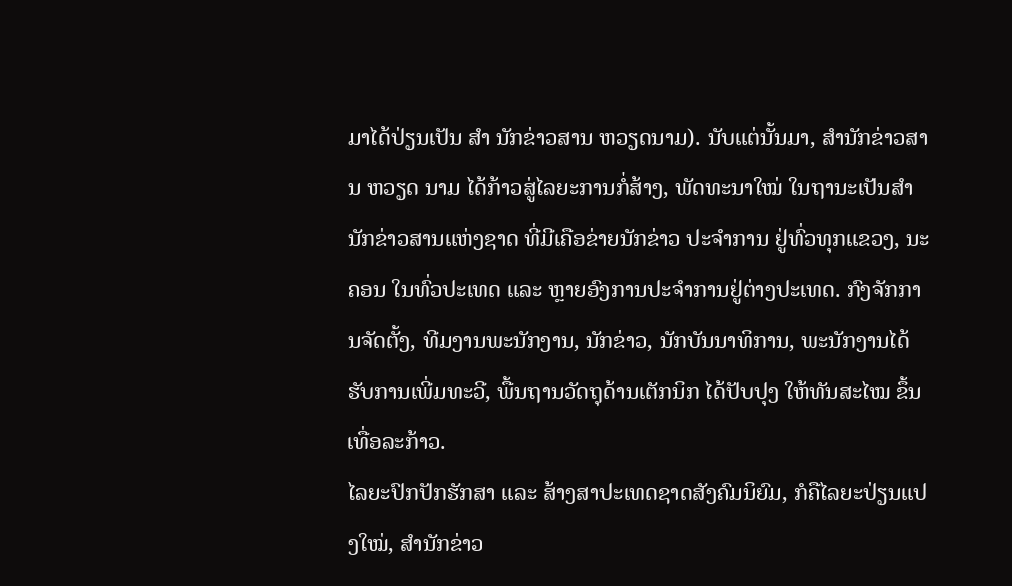ມາໄດ້ປ່ຽນເປັນ ສຳ ນັກຂ່າວສານ ຫວຽດນາມ). ນັບແຕ່ນັ້ນມາ, ສຳນັກຂ່າວສານ ຫວຽດ ນາມ ໄດ້ກ້າວສູ່ໄລຍະການກໍ່ສ້າງ, ພັດທະນາໃໝ່ ໃນຖານະເປັນສຳນັກຂ່າວສານແຫ່ງຊາດ ທີ່ມີເຄືອຂ່າຍນັກຂ່າວ ປະຈຳການ ຢູ່ທົ່ວທຸກແຂວງ, ນະຄອນ ໃນທົ່ວປະເທດ ແລະ ຫຼາຍອົງການປະຈຳການຢູ່ຕ່າງປະເທດ. ກົງຈັກການຈັດຕັ້ງ, ທີມງານພະນັກງານ, ນັກຂ່າວ, ນັກບັນນາທິການ, ພະນັກງານໄດ້ຮັບການເພີ່ມທະວີ, ພື້ນຖານວັດຖຸດ້ານເຕັກນິກ ໄດ້ປັບປຸງ ໃຫ້ທັນສະໄໝ ຂຶ້ນເທື່ອລະກ້າວ.
ໄລຍະປົກປັກຮັກສາ ແລະ ສ້າງສາປະເທດຊາດສັງຄົມນິຍົມ, ກໍຄືໄລຍະປ່ຽນແປງໃໝ່, ສຳນັກຂ່າວ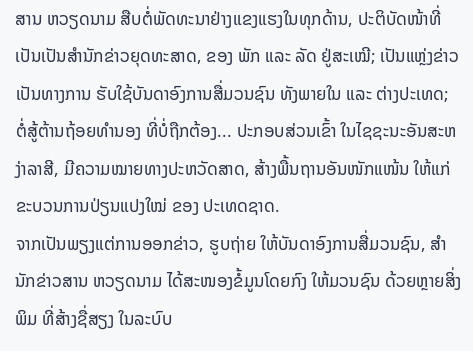ສານ ຫວຽດນາມ ສືບຕໍ່ພັດທະນາຢ່າງແຂງແຮງໃນທຸກດ້ານ, ປະຕິບັດໜ້າທີ່ເປັນເປັນສຳນັກຂ່າວຍຸດທະສາດ, ຂອງ ພັກ ແລະ ລັດ ຢູ່ສະເໝີ; ເປັນແຫຼ່ງຂ່າວ ເປັນທາງການ ຮັບໃຊ້ບັນດາອົງການສື່ມວນຊົນ ທັງພາຍໃນ ແລະ ຕ່າງປະເທດ; ຕໍ່ສູ້ຕ້ານຖ້ອຍທຳນອງ ທີ່ບໍ່ຖືກຕ້ອງ... ປະກອບສ່ວນເຂົ້າ ໃນໄຊຊະນະອັນສະຫງ່າລາສີ, ມີຄວາມໝາຍທາງປະຫວັດສາດ, ສ້າງພື້ນຖານອັນໜັກແໜ້ນ ໃຫ້ແກ່ຂະບວນການປ່ຽນແປງໃໝ່ ຂອງ ປະເທດຊາດ.
ຈາກເປັນພຽງແຕ່ການອອກຂ່າວ, ຮູບຖ່າຍ ໃຫ້ບັນດາອົງການສື່ມວນຊົນ, ສຳນັກຂ່າວສານ ຫວຽດນາມ ໄດ້ສະໜອງຂໍ້ມູນໂດຍກົງ ໃຫ້ມວນຊົນ ດ້ວຍຫຼາຍສິ່ງພິມ ທີ່ສ້າງຊື່ສຽງ ໃນລະບົບ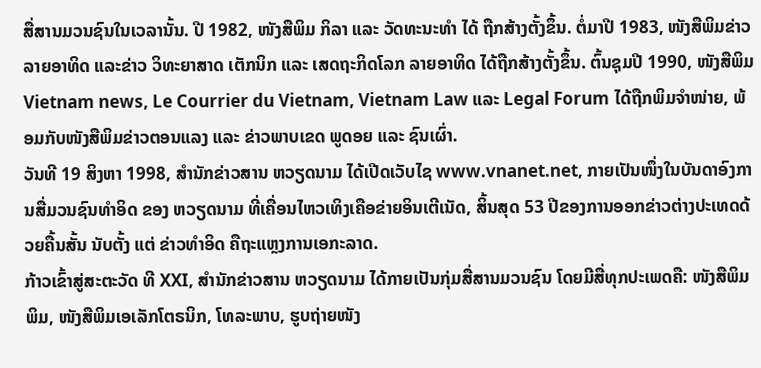ສື່ສານມວນຊົນໃນເວລານັ້ນ. ປີ 1982, ໜັງສືພິມ ກິລາ ແລະ ວັດທະນະທຳ ໄດ້ ຖືກສ້າງຕັ້ງຂຶ້ນ. ຕໍ່ມາປີ 1983, ໜັງສືພິມຂ່າວລາຍອາທິດ ແລະຂ່າວ ວິທະຍາສາດ ເຕັກນິກ ແລະ ເສດຖະກິດໂລກ ລາຍອາທິດ ໄດ້ຖືກສ້າງຕັ້ງຂຶ້ນ. ຕົ້ນຊຸມປີ 1990, ໜັງສືພິມ Vietnam news, Le Courrier du Vietnam, Vietnam Law ແລະ Legal Forum ໄດ້ຖືກພິມຈຳໜ່າຍ, ພ້ອມກັບໜັງສືພິມຂ່າວຕອນແລງ ແລະ ຂ່າວພາບເຂດ ພູດອຍ ແລະ ຊົນເຜົ່າ.
ວັນທີ 19 ສິງຫາ 1998, ສຳນັກຂ່າວສານ ຫວຽດນາມ ໄດ້ເປີດເວັບໄຊ www.vnanet.net, ກາຍເປັນໜຶ່ງໃນບັນດາອົງການສື່ມວນຊົນທຳອິດ ຂອງ ຫວຽດນາມ ທີ່ເຄື່ອນໄຫວເທິງເຄືອຂ່າຍອິນເຕີເນັດ, ສິ້ນສຸດ 53 ປີຂອງການອອກຂ່າວຕ່າງປະເທດດ້ວຍຄື້ນສັ້ນ ນັບຕັ້ງ ແຕ່ ຂ່າວທຳອິດ ຄືຖະແຫຼງການເອກະລາດ.
ກ້າວເຂົ້າສູ່ສະຕະວັດ ທີ XXI, ສຳນັກຂ່າວສານ ຫວຽດນາມ ໄດ້ກາຍເປັນກຸ່ມສື່ສານມວນຊົນ ໂດຍມີສື່ທຸກປະເພດຄື: ໜັງສືພິມພິມ, ໜັງສືພິມເອເລັກໂຕຣນິກ, ໂທລະພາບ, ຮູບຖ່າຍໜັງ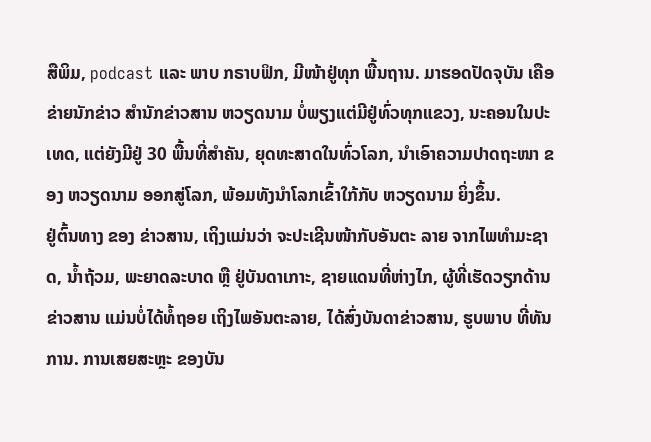ສືພິມ, podcast ແລະ ພາບ ກຣາບຟິກ, ມີໜ້າຢູ່ທຸກ ພື້ນຖານ. ມາຮອດປັດຈຸບັນ ເຄືອຂ່າຍນັກຂ່າວ ສຳນັກຂ່າວສານ ຫວຽດນາມ ບໍ່ພຽງແຕ່ມີຢູ່ທົ່ວທຸກແຂວງ, ນະຄອນໃນປະເທດ, ແຕ່ຍັງມີຢູ່ 30 ພື້ນທີ່ສຳຄັນ, ຍຸດທະສາດໃນທົ່ວໂລກ, ນຳເອົາຄວາມປາດຖະໜາ ຂອງ ຫວຽດນາມ ອອກສູ່ໂລກ, ພ້ອມທັງນຳໂລກເຂົ້າໃກ້ກັບ ຫວຽດນາມ ຍິ່ງຂຶ້ນ.
ຢູ່ຕົ້ນທາງ ຂອງ ຂ່າວສານ, ເຖິງແມ່ນວ່າ ຈະປະເຊີນໜ້າກັບອັນຕະ ລາຍ ຈາກໄພທຳມະຊາດ, ນ້ຳຖ້ວມ, ພະຍາດລະບາດ ຫຼື ຢູ່ບັນດາເກາະ, ຊາຍແດນທີ່ຫ່າງໄກ, ຜູ້ທີ່ເຮັດວຽກດ້ານຂ່າວສານ ແມ່ນບໍ່ໄດ້ທ້ໍຖອຍ ເຖິງໄພອັນຕະລາຍ, ໄດ້ສົ່ງບັນດາຂ່າວສານ, ຮູບພາບ ທີ່ທັນການ. ການເສຍສະຫຼະ ຂອງບັນ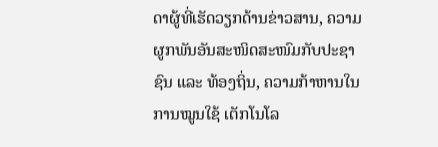ດາຜູ້ທີ່ເຮັດວຽກດ້ານຂ່າວສານ, ຄວາມຜູກພັນອັນສະໜິດສະໜົມກັບປະຊາຊົນ ແລະ ທ້ອງຖິ່ນ, ຄວາມກ້າຫານໃນການໝູນໃຊ້ ເຕັກໂນໂລ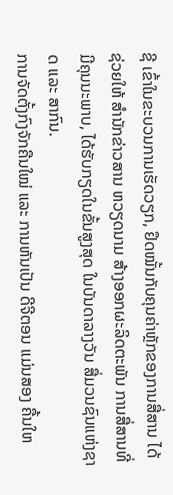ຊີ ເຂົ້າໃນຂະບວນການເຮັດວຽກ, ຢຶດໝັ້ນກັບຄຸນຄ່າຫຼັກຂອງການສື່ສານ ໄດ້ຊ່ວຍໃຫ້ ສຳນັກຂ່າວສານ ຫວຽດນາມ ສ້າງອອກຜະລິດຕະພັນ ການສື່ສານທີ່ມີຄຸນນະພາບ, ໄດ້ຮັບກຽດໃນຂັ້ນສູງສຸດ ໃນບັນດາລາງວັນ ສື່ມວນຊົນແຫ່ງຊາດ ແລະ ສາກົນ.
ການຈັດຕັ້ງກົງຈັກຄືນໃໝ່ ແລະ ການຫັນເປັນ ດີຈີຕອນ ແມ່ນສອງ ຄື້ນໃຫ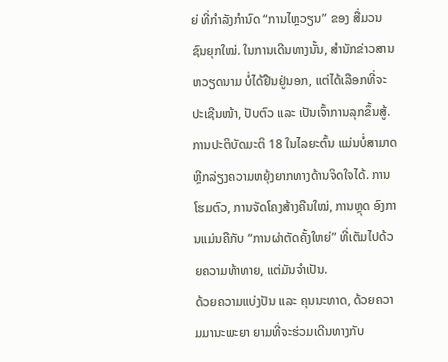ຍ່ ທີ່ກຳລັງກຳນົດ “ການໄຫຼວຽນ” ຂອງ ສື່ມວນຊົນຍຸກໃໝ່. ໃນການເດີນທາງນັ້ນ, ສຳນັກຂ່າວສານຫວຽດນາມ ບໍ່ໄດ້ຢືນຢູ່ນອກ, ແຕ່ໄດ້ເລືອກທີ່ຈະປະເຊີນໜ້າ, ປັບຕົວ ແລະ ເປັນເຈົ້າການລຸກຂຶ້ນສູ້. ການປະຕິບັດມະຕິ 18 ໃນໄລຍະຕົ້ນ ແມ່ນບໍ່ສາມາດຫຼີກລ່ຽງຄວາມຫຍຸ້ງຍາກທາງດ້ານຈິດໃຈໄດ້. ການໂຮມຕົວ, ການຈັດໂຄງສ້າງຄືນໃໝ່, ການຫຼຸດ ອົງການແມ່ນຄືກັບ “ການຜ່າຕັດຄັ້ງໃຫຍ່” ທີ່ເຕັມໄປດ້ວຍຄວາມທ້າທາຍ, ແຕ່ມັນຈຳເປັນ.
ດ້ວຍຄວາມແບ່ງປັນ ແລະ ຄຸນນະທາດ, ດ້ວຍຄວາມມານະພະຍາ ຍາມທີ່ຈະຮ່ວມເດີນທາງກັບ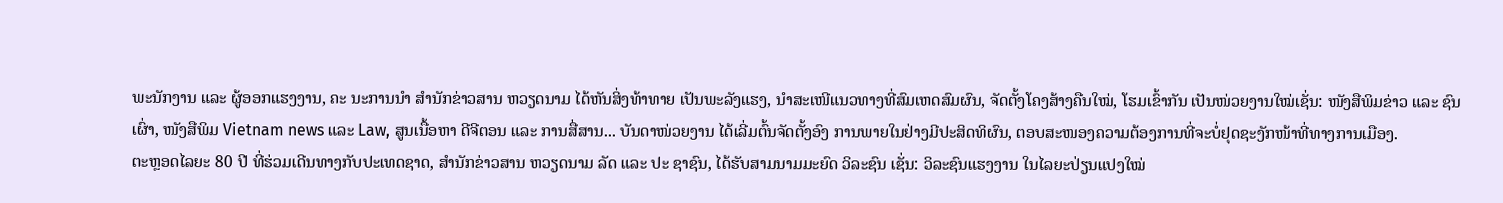ພະນັກງານ ແລະ ຜູ້ອອກແຮງງານ, ຄະ ນະການນຳ ສຳນັກຂ່າວສານ ຫວຽດນາມ ໄດ້ຫັນສິ່ງທ້າທາຍ ເປັນພະລັງແຮງ, ນຳສະເໜີແນວທາງທີ່ສົມເຫດສົມຜົນ, ຈັດຕັ້ງໂຄງສ້າງຄືນໃໝ່, ໂຮມເຂົ້າກັນ ເປັນໜ່ວຍງານໃໝ່ເຊັ່ນ: ໜັງສືພິມຂ່າວ ແລະ ຊົນເຜົ່າ, ໜັງສືພິມ Vietnam news ແລະ Law, ສູນເນື້ອຫາ ດີຈີຕອນ ແລະ ການສື່ສານ... ບັນດາໜ່ວຍງານ ໄດ້ເລີ່ມຕົ້ນຈັດຕັ້ງອົງ ການພາຍໃນຢ່າງມີປະສິດທິຜົນ, ຕອບສະໜອງຄວາມຕ້ອງການທີ່ຈະບໍ່ຢຸດຊະງັກໜ້າທີ່ທາງການເມືອງ.
ຕະຫຼອດໄລຍະ 80 ປີ ທີ່ຮ່ວມເດີນທາງກັບປະເທດຊາດ, ສຳນັກຂ່າວສານ ຫວຽດນາມ ລັດ ແລະ ປະ ຊາຊົນ, ໄດ້ຮັບສາມນາມມະຍົດ ວິລະຊົນ ເຊັ່ນ: ວິລະຊົນແຮງງານ ໃນໄລຍະປ່ຽນແປງໃໝ່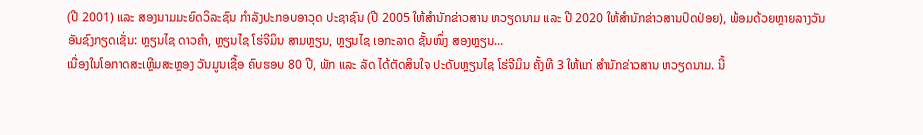(ປີ 2001) ແລະ ສອງນາມມະຍົດວິລະຊົນ ກຳລັງປະກອບອາວຸດ ປະຊາຊົນ (ປີ 2005 ໃຫ້ສຳນັກຂ່າວສານ ຫວຽດນາມ ແລະ ປີ 2020 ໃຫ້ສຳນັກຂ່າວສານປົດປ່ອຍ), ພ້ອມດ້ວຍຫຼາຍລາງວັນ ອັນຊົງກຽດເຊັ່ນ: ຫຼຽນໄຊ ດາວຄຳ, ຫຼຽນໄຊ ໂຮ່ຈີມິນ ສາມຫຼຽນ, ຫຼຽນໄຊ ເອກະລາດ ຊັ້ນໜຶ່ງ ສອງຫຼຽນ...
ເນື່ອງໃນໂອກາດສະເຫຼີມສະຫຼອງ ວັນມູນເຊື້ອ ຄົບຮອບ 80 ປີ, ພັກ ແລະ ລັດ ໄດ້ຕັດສິນໃຈ ປະດັບຫຼຽນໄຊ ໂຮ່ຈີມິນ ຄັ້ງທີ 3 ໃຫ້ແກ່ ສຳນັກຂ່າວສານ ຫວຽດນາມ. ນີ້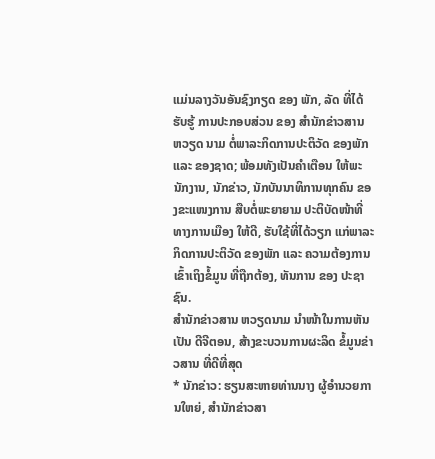ແມ່ນລາງວັນອັນຊົງກຽດ ຂອງ ພັກ, ລັດ ທີ່ໄດ້ຮັບຮູ້ ການປະກອບສ່ວນ ຂອງ ສຳນັກຂ່າວສານ ຫວຽດ ນາມ ຕໍ່ພາລະກິດການປະຕິວັດ ຂອງພັກ ແລະ ຂອງຊາດ; ພ້ອມທັງເປັນຄຳເຕືອນ ໃຫ້ພະນັກງານ, ນັກຂ່າວ, ນັກບັນນາທິການທຸກຄົນ ຂອງຂະແໜງການ ສືບຕໍ່ພະຍາຍາມ ປະຕິບັດໜ້າທີ່ທາງການເມືອງ ໃຫ້ດີ, ຮັບໃຊ້ທີ່ໄດ້ວຽກ ແກ່ພາລະກິດການປະຕິວັດ ຂອງພັກ ແລະ ຄວາມຕ້ອງການ ເຂົ້າເຖິງຂໍ້ມູນ ທີ່ຖືກຕ້ອງ, ທັນການ ຂອງ ປະຊາ ຊົນ.
ສຳນັກຂ່າວສານ ຫວຽດນາມ ນຳໜ້າໃນການຫັນເປັນ ດີຈີຕອນ, ສ້າງຂະບວນການຜະລິດ ຂໍ້ມູນຂ່າວສານ ທີ່ດີທີ່ສຸດ
* ນັກຂ່າວ: ຮຽນສະຫາຍທ່ານນາງ ຜູ້ອຳນວຍການໃຫຍ່, ສຳນັກຂ່າວສາ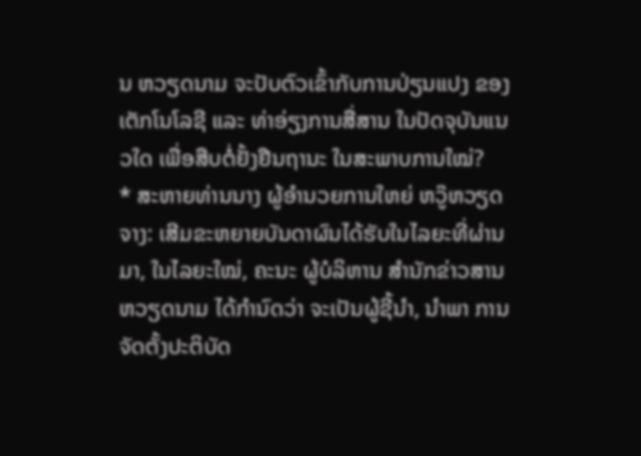ນ ຫວຽດນາມ ຈະປັບຕົວເຂົ້າກັບການປ່ຽນແປງ ຂອງເຕັກໂນໂລຊີ ແລະ ທ່າອ່ຽງການສື່ສານ ໃນປັດຈຸບັນແນວໃດ ເພື່ອສືບຕໍ່ຢັ້ງຢືນຖານະ ໃນສະພາບການໃໝ່?
* ສະຫາຍທ່ານນາງ ຜູ້ອຳນວຍການໃຫຍ່ ຫວູ໊ຫວຽດຈາງ: ເສີມຂະຫຍາຍບັນດາຜົນໄດ້ຮັບໃນໄລຍະທີ່ຜ່ານມາ, ໃນໄລຍະໃໝ່, ຄະນະ ຜູ້ບໍລິຫານ ສຳນັກຂ່າວສານ ຫວຽດນາມ ໄດ້ກຳນົດວ່າ ຈະເປັນຜູ້ຊີ້ນຳ, ນຳພາ ການຈັດຕັ້ງປະຕິບັດ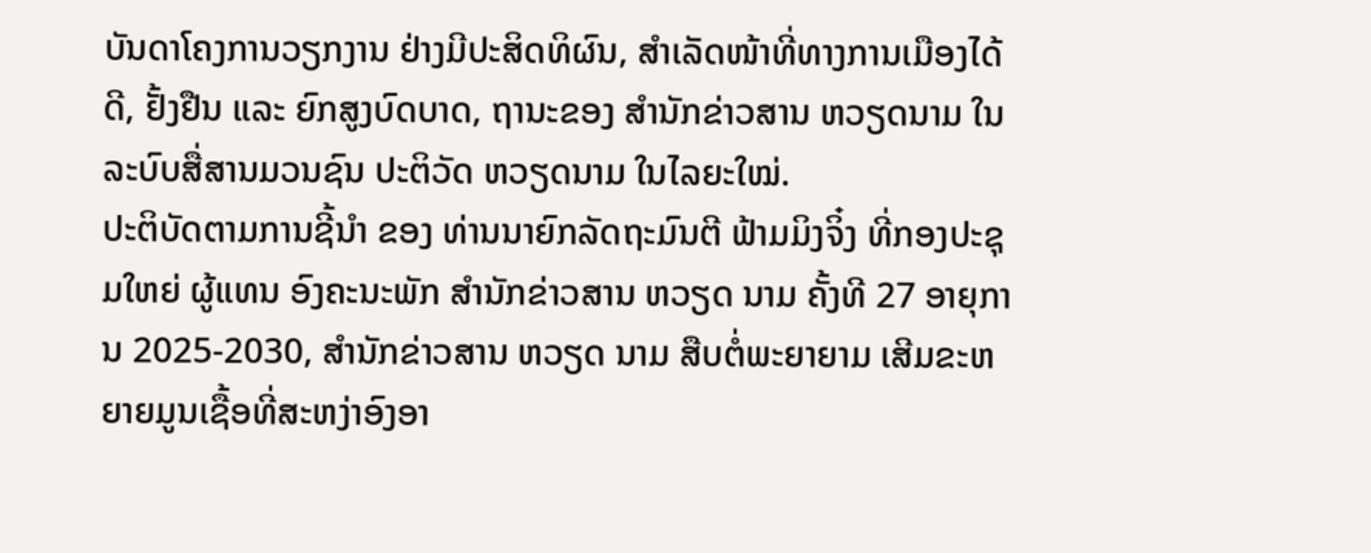ບັນດາໂຄງການວຽກງານ ຢ່າງມີປະສິດທິຜົນ, ສໍາເລັດໜ້າທີ່ທາງການເມືອງໄດ້ດີ, ຢັ້ງຢືນ ແລະ ຍົກສູງບົດບາດ, ຖານະຂອງ ສຳນັກຂ່າວສານ ຫວຽດນາມ ໃນລະບົບສື່ສານມວນຊົນ ປະຕິວັດ ຫວຽດນາມ ໃນໄລຍະໃໝ່.
ປະຕິບັດຕາມການຊີ້ນຳ ຂອງ ທ່ານນາຍົກລັດຖະມົນຕີ ຟ້າມມິງຈິ໋ງ ທີ່ກອງປະຊຸມໃຫຍ່ ຜູ້ແທນ ອົງຄະນະພັກ ສຳນັກຂ່າວສານ ຫວຽດ ນາມ ຄັ້ງທີ 27 ອາຍຸການ 2025-2030, ສຳນັກຂ່າວສານ ຫວຽດ ນາມ ສືບຕໍ່ພະຍາຍາມ ເສີມຂະຫຍາຍມູນເຊື້ອທີ່ສະຫງ່າອົງອາ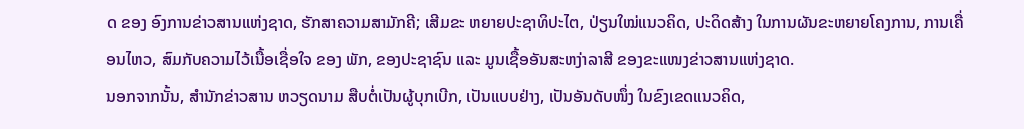ດ ຂອງ ອົງການຂ່າວສານແຫ່ງຊາດ, ຮັກສາຄວາມສາມັກຄີ; ເສີມຂະ ຫຍາຍປະຊາທິປະໄຕ, ປ່ຽນໃໝ່ແນວຄິດ, ປະດິດສ້າງ ໃນການຜັນຂະຫຍາຍໂຄງການ, ການເຄື່ອນໄຫວ, ສົມກັບຄວາມໄວ້ເນື້ອເຊື່ອໃຈ ຂອງ ພັກ, ຂອງປະຊາຊົນ ແລະ ມູນເຊື້ອອັນສະຫງ່າລາສີ ຂອງຂະແໜງຂ່າວສານແຫ່ງຊາດ.
ນອກຈາກນັ້ນ, ສຳນັກຂ່າວສານ ຫວຽດນາມ ສືບຕໍ່ເປັນຜູ້ບຸກເບີກ, ເປັນແບບຢ່າງ, ເປັນອັນດັບໜຶ່ງ ໃນຂົງເຂດແນວຄິດ,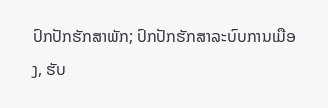ປົກປັກຮັກສາພັກ; ປົກປັກຮັກສາລະບົບການເມືອງ, ຮັບ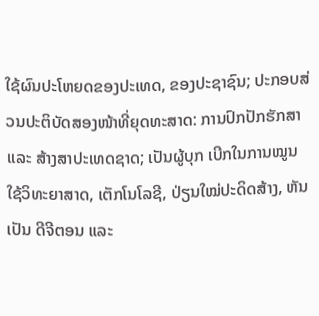ໃຊ້ຜົນປະໂຫຍດຂອງປະເທດ, ຂອງປະຊາຊົນ; ປະກອບສ່ວນປະຕິບັດສອງໜ້າທີ່ຍຸດທະສາດ: ການປົກປັກຮັກສາ ແລະ ສ້າງສາປະເທດຊາດ; ເປັນຜູ້ບຸກ ເບີກໃນການໝູນໃຊ້ວິທະຍາສາດ, ເຕັກໂນໂລຊີ, ປ່ຽນໃໝ່ປະດິດສ້າງ, ຫັນເປັນ ດີຈີຕອນ ແລະ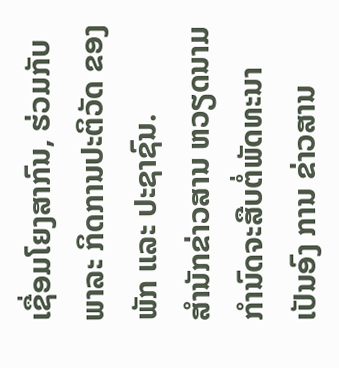ເຊື່ອມໂຍງສາກົນ, ຮ່ວມກັບພາລະ ກິດການປະຕິວັດ ຂອງ ພັກ ແລະ ປະຊາຊົນ.
ສຳນັກຂ່າວສານ ຫວຽດນາມ ກຳນົດຈະສືບຕໍ່ພັດທະນາເປັນອົງ ການ ຂ່າວສານ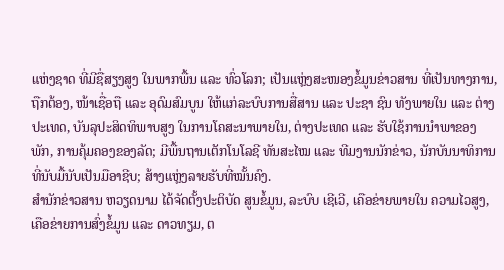ແຫ່ງຊາດ ທີ່ມີຊື່ສຽງສູງ ໃນພາກພື້ນ ແລະ ທົ່ວໂລກ; ເປັນແຫຼ່ງສະໜອງຂໍ້ມູນຂ່າວສານ ທີ່ເປັນທາງການ, ຖືກຕ້ອງ, ໜ້າເຊື່ອຖື ແລະ ອຸດົມສົມບູນ ໃຫ້ແກ່ລະບົບການສື່ສານ ແລະ ປະຊາ ຊົນ ທັງພາຍໃນ ແລະ ຕ່າງປະເທດ, ບັນລຸປະສິດທິພາບສູງ ໃນການໂຄສະນາພາຍໃນ, ຕ່າງປະເທດ ແລະ ຮັບໃຊ້ການນຳພາຂອງພັກ, ການຄຸ້ມຄອງຂອງລັດ; ມີພື້ນຖານເຕັກໂນໂລຊີ ທັນສະໄໝ ແລະ ທີມງານນັກຂ່າວ, ນັກບັນນາທິການ ທີ່ນັບມື້ນັບເປັນມືອາຊີບ; ສ້າງແຫຼ່ງລາຍຮັບທີ່ໝັ້ນຄົງ.
ສຳນັກຂ່າວສານ ຫວຽດນາມ ໄດ້ຈັດຕັ້ງປະຕິບັດ ສູນຂໍ້ມູນ, ລະບົບ ເຊີເວີ, ເຄືອຂ່າຍພາຍໃນ ຄວາມໄວສູງ, ເຄືອຂ່າຍການສົ່ງຂໍ້ມູນ ແລະ ດາວທຽມ, ຕ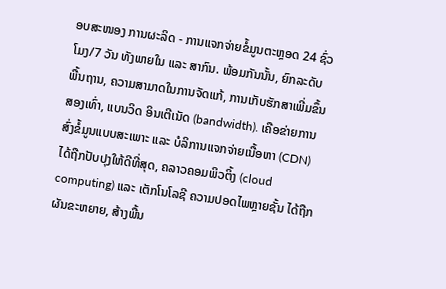ອບສະໜອງ ການຜະລິດ - ການແຈກຈ່າຍຂໍ້ມູນຕະຫຼອດ 24 ຊົ່ວໂມງ/7 ວັນ ທັງພາຍໃນ ແລະ ສາກົນ. ພ້ອມກັນນັ້ນ, ຍົກລະດັບພື້ນຖານ, ຄວາມສາມາດໃນການຈັດແກ້, ການເກັບຮັກສາເພີ່ມຂຶ້ນສອງເທົ່າ, ແບນວິດ ອິນເຕີເນັດ (bandwidth). ເຄືອຂ່າຍການສົ່ງຂໍ້ມູນແບບສະເພາະ ແລະ ບໍລິການແຈກຈ່າຍເນື້ອຫາ (CDN) ໄດ້ຖືກປັບປຸງໃຫ້ດີທີ່ສຸດ, ຄລາວຄອມພິວຕິ້ງ (cloud computing) ແລະ ເຕັກໂນໂລຊີ ຄວາມປອດໄພຫຼາຍຊັ້ນ ໄດ້ຖືກຜັນຂະຫຍາຍ, ສ້າງພື້ນ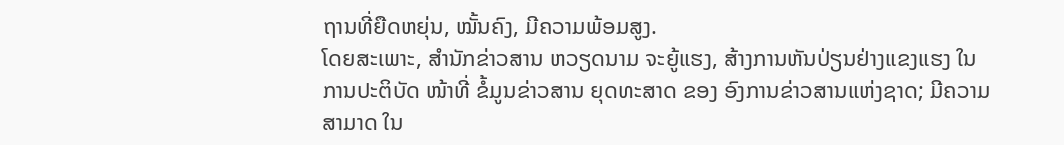ຖານທີ່ຍືດຫຍຸ່ນ, ໝັ້ນຄົງ, ມີຄວາມພ້ອມສູງ.
ໂດຍສະເພາະ, ສຳນັກຂ່າວສານ ຫວຽດນາມ ຈະຍູ້ແຮງ, ສ້າງການຫັນປ່ຽນຢ່າງແຂງແຮງ ໃນການປະຕິບັດ ໜ້າທີ່ ຂໍ້ມູນຂ່າວສານ ຍຸດທະສາດ ຂອງ ອົງການຂ່າວສານແຫ່ງຊາດ; ມີຄວາມສາມາດ ໃນ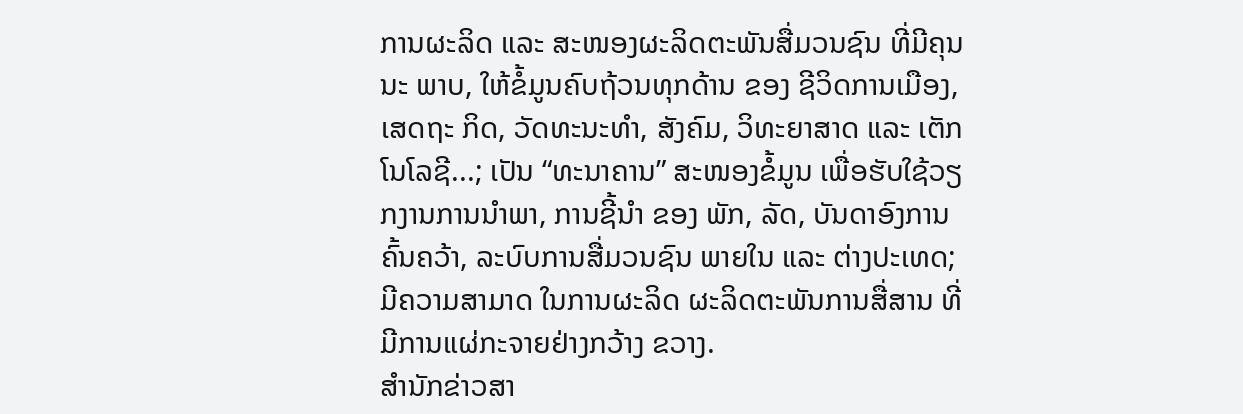ການຜະລິດ ແລະ ສະໜອງຜະລິດຕະພັນສື່ມວນຊົນ ທີ່ມີຄຸນນະ ພາບ, ໃຫ້ຂໍ້ມູນຄົບຖ້ວນທຸກດ້ານ ຂອງ ຊີວິດການເມືອງ, ເສດຖະ ກິດ, ວັດທະນະທຳ, ສັງຄົມ, ວິທະຍາສາດ ແລະ ເຕັກໂນໂລຊີ...; ເປັນ “ທະນາຄານ” ສະໜອງຂໍ້ມູນ ເພື່ອຮັບໃຊ້ວຽກງານການນຳພາ, ການຊີ້ນຳ ຂອງ ພັກ, ລັດ, ບັນດາອົງການຄົ້ນຄວ້າ, ລະບົບການສື່ມວນຊົນ ພາຍໃນ ແລະ ຕ່າງປະເທດ; ມີຄວາມສາມາດ ໃນການຜະລິດ ຜະລິດຕະພັນການສື່ສານ ທີ່ມີການແຜ່ກະຈາຍຢ່າງກວ້າງ ຂວາງ.
ສຳນັກຂ່າວສາ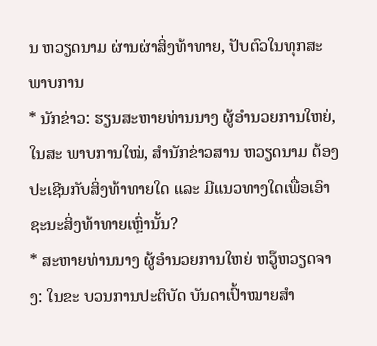ນ ຫວຽດນາມ ຜ່ານຜ່າສິ່ງທ້າທາຍ, ປັບຕົວໃນທຸກສະພາບການ
* ນັກຂ່າວ: ຮຽນສະຫາຍທ່ານນາງ ຜູ້ອຳນວຍການໃຫຍ່, ໃນສະ ພາບການໃໝ່, ສຳນັກຂ່າວສານ ຫວຽດນາມ ຕ້ອງປະເຊີນກັບສິ່ງທ້າທາຍໃດ ແລະ ມີແນວທາງໃດເພື່ອເອົາຊະນະສິ່ງທ້າທາຍເຫຼົ່ານັ້ນ?
* ສະຫາຍທ່ານນາງ ຜູ້ອຳນວຍການໃຫຍ່ ຫວູ໊ຫວຽດຈາງ: ໃນຂະ ບວນການປະຕິບັດ ບັນດາເປົ້າໝາຍສຳ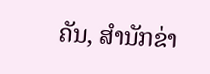ຄັນ, ສຳນັກຂ່າ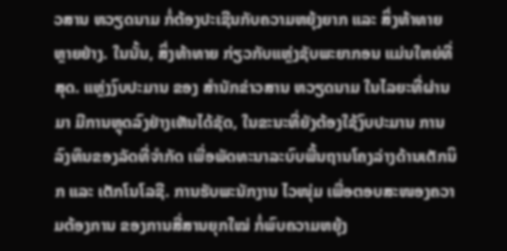ວສານ ຫວຽດນາມ ກໍ່ຕ້ອງປະເຊີນກັບຄວາມຫຍຸ້ງຍາກ ແລະ ສິ່ງທ້າທາຍຫຼາຍຢ່າງ. ໃນນັ້ນ, ສິ່ງທ້າທາຍ ກ່ຽວກັບແຫຼ່ງຊັບພະຍາກອນ ແມ່ນໃຫຍ່ທີ່ສຸດ. ແຫຼ່ງງົບປະມານ ຂອງ ສຳນັກຂ່າວສານ ຫວຽດນາມ ໃນໄລຍະທີ່ຜ່ານມາ ມີການຫຼຸດລົງຢ່າງເຫັນໄດ້ຊັດ, ໃນຂະນະທີ່ຍັງຕ້ອງໃຊ້ງົບປະມານ ການລົງທຶນຂອງລັດທີ່ຈຳກັດ ເພື່ອພັດທະນາລະບົບພື້ນຖານໂຄງລ່າງດ້ານເຕັກນິກ ແລະ ເຕັກໂນໂລຊີ. ການຮັບພະນັກງານ ໄວໜຸ່ມ ເພື່ອຕອບສະໜອງຄວາມຕ້ອງການ ຂອງການສື່ສານຍຸກໃໝ່ ກໍ່ພົບຄວາມຫຍຸ້ງ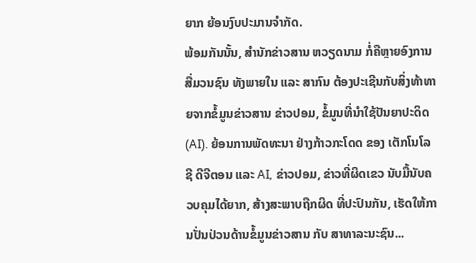ຍາກ ຍ້ອນງົບປະມານຈຳກັດ.
ພ້ອມກັນນັ້ນ, ສຳນັກຂ່າວສານ ຫວຽດນາມ ກໍ່ຄືຫຼາຍອົງການສື່ມວນຊົນ ທັງພາຍໃນ ແລະ ສາກົນ ຕ້ອງປະເຊີນກັບສິ່ງທ້າທາຍຈາກຂໍ້ມູນຂ່າວສານ ຂ່າວປອມ, ຂໍ້ມູນທີ່ນຳໃຊ້ປັນຍາປະດິດ (AI). ຍ້ອນການພັດທະນາ ຢ່າງກ້າວກະໂດດ ຂອງ ເຕັກໂນໂລຊີ ດີຈີຕອນ ແລະ AI, ຂ່າວປອມ, ຂ່າວທີ່ຜິດເຂວ ນັບມື້ນັບຄວບຄຸມໄດ້ຍາກ, ສ້າງສະພາບຖືກຜິດ ທີ່ປະປົນກັນ, ເຮັດໃຫ້ການປັ່ນປ່ວນດ້ານຂໍ້ມູນຂ່າວສານ ກັບ ສາທາລະນະຊົນ...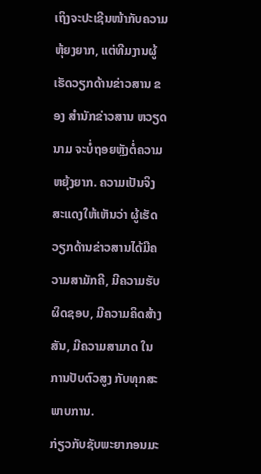ເຖິງຈະປະເຊີນໜ້າກັບຄວາມຫຸ້ຍງຍາກ, ແຕ່ທີມງານຜູ້ເຮັດວຽກດ້ານຂ່າວສານ ຂອງ ສຳນັກຂ່າວສານ ຫວຽດນາມ ຈະບໍ່ຖອຍຫຼັງຕໍ່ຄວາມຫຍຸ້ງຍາກ. ຄວາມເປັນຈິງສະແດງໃຫ້ເຫັນວ່າ ຜູ້ເຮັດວຽກດ້ານຂ່າວສານໄດ້ມີຄວາມສາມັກຄີ, ມີຄວາມຮັບຜິດຊອບ, ມີຄວາມຄິດສ້າງສັນ, ມີຄວາມສາມາດ ໃນການປັບຕົວສູງ ກັບທຸກສະພາບການ.
ກ່ຽວກັບຊັບພະຍາກອນມະ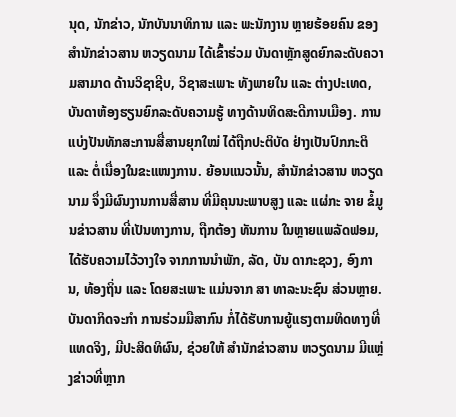ນຸດ, ນັກຂ່າວ, ນັກບັນນາທິການ ແລະ ພະນັກງານ ຫຼາຍຮ້ອຍຄົນ ຂອງ ສຳນັກຂ່າວສານ ຫວຽດນາມ ໄດ້ເຂົ້າຮ່ວມ ບັນດາຫຼັກສູດຍົກລະດັບຄວາມສາມາດ ດ້ານວິຊາຊີບ, ວິຊາສະເພາະ ທັງພາຍໃນ ແລະ ຕ່າງປະເທດ, ບັນດາຫ້ອງຮຽນຍົກລະດັບຄວາມຮູ້ ທາງດ້ານທິດສະດີການເມືອງ. ການແບ່ງປັນທັກສະການສື່ສານຍຸກໃໝ່ ໄດ້ຖືກປະຕິບັດ ຢ່າງເປັນປົກກະຕິ ແລະ ຕໍ່ເນື່ອງໃນຂະແໜງການ. ຍ້ອນແນວນັ້ນ, ສຳນັກຂ່າວສານ ຫວຽດ ນາມ ຈຶ່ງມີຜົນງານການສື່ສານ ທີ່ມີຄຸນນະພາບສູງ ແລະ ແຜ່ກະ ຈາຍ ຂໍ້ມູນຂ່າວສານ ທີ່ເປັນທາງການ, ຖືກຕ້ອງ ທັນການ ໃນຫຼາຍແພລັດຟອມ, ໄດ້ຮັບຄວາມໄວ້ວາງໃຈ ຈາກການນຳພັກ, ລັດ, ບັນ ດາກະຊວງ, ອົງການ, ທ້ອງຖິ່ນ ແລະ ໂດຍສະເພາະ ແມ່ນຈາກ ສາ ທາລະນະຊົນ ສ່ວນຫຼາຍ.
ບັນດາກິດຈະກຳ ການຮ່ວມມືສາກົນ ກໍ່ໄດ້ຮັບການຍູ້ແຮງຕາມທິດທາງທີ່ແທດຈິງ, ມີປະສິດທິຜົນ, ຊ່ວຍໃຫ້ ສຳນັກຂ່າວສານ ຫວຽດນາມ ມີແຫຼ່ງຂ່າວທີ່ຫຼາກ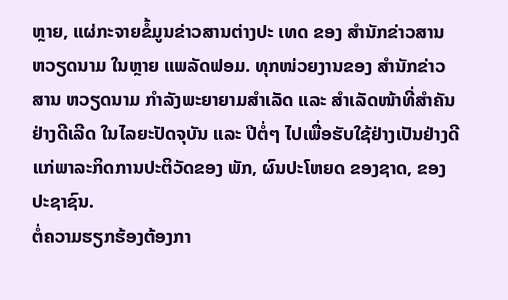ຫຼາຍ, ແຜ່ກະຈາຍຂໍ້ມູນຂ່າວສານຕ່າງປະ ເທດ ຂອງ ສຳນັກຂ່າວສານ ຫວຽດນາມ ໃນຫຼາຍ ແພລັດຟອມ. ທຸກໜ່ວຍງານຂອງ ສຳນັກຂ່າວສານ ຫວຽດນາມ ກໍາລັງພະຍາຍາມສໍາເລັດ ແລະ ສໍາເລັດໜ້າທີ່ສຳຄັນຢ່າງດີເລີດ ໃນໄລຍະປັດຈຸບັນ ແລະ ປີຕໍ່ໆ ໄປເພື່ອຮັບໃຊ້ຢ່າງເປັນຢ່າງດີ ແກ່ພາລະກິດການປະຕິວັດຂອງ ພັກ, ຜົນປະໂຫຍດ ຂອງຊາດ, ຂອງປະຊາຊົນ.
ຕໍ່ຄວາມຮຽກຮ້ອງຕ້ອງກາ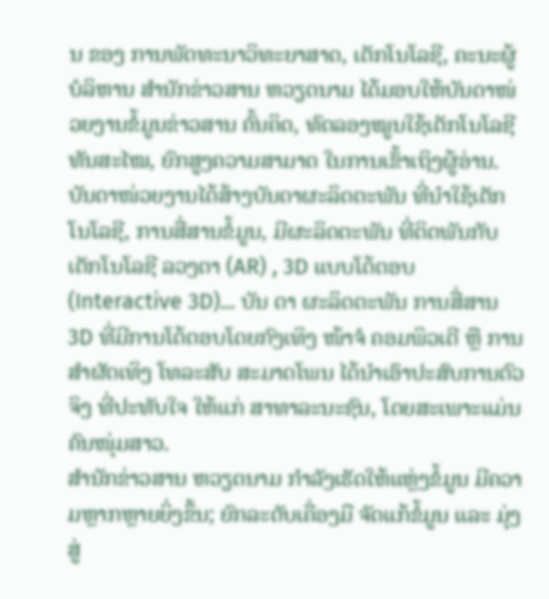ນ ຂອງ ການພັດທະນາວິທະຍາສາດ, ເຕັກໂນໂລຊີ, ຄະນະຜູ້ບໍລິຫານ ສຳນັກຂ່າວສານ ຫວຽດນາມ ໄດ້ມອບໃຫ້ບັນດາໜ່ວຍງານຂໍ້ມູນຂ່າວສານ ຄົ້ນຄິດ, ທົດລອງໝູນໃຊ້ເຕັກໂນໂລຊີ ທັນສະໄໝ, ຍົກສູງຄວາມສາມາດ ໃນການເຂົ້າເຖິງຜູ້ອ່ານ. ບັນດາໜ່ວຍງານໄດ້ສ້າງບັນດາຜະລິດຕະພັນ ທີ່ນຳໃຊ້ເຕັກໂນໂລຊີ, ການສື່ສານຂໍ້ມູນ, ມີຜະລິດຕະພັນ ທີ່ຕິດພັນກັບເຕັກໂນໂລຊີ ລວງຕາ (AR) , 3D ແບບໂຕ້ຕອບ (Interactive 3D)... ບັນ ດາ ຜະລິດຕະພັນ ການສື່ສານ 3D ທີ່ມີການໂຕ້ຕອບໂດຍກົງເທິງ ໜ້າຈໍ ຄອມພິວເຕີ ຫຼື ການສຳຜັດເທິງ ໂທລະສັບ ສະມາດໂພນ ໄດ້ນຳເອົາປະສົບການຕົວຈິງ ທີ່ປະທັບໃຈ ໃຫ້ແກ່ ສາທາລະນະຊົນ, ໂດຍສະເພາະແມ່ນຄົນໜຸ່ມສາວ.
ສຳນັກຂ່າວສານ ຫວຽດນາມ ກໍາລັງເຮັດໃຫ້ແຫຼ່ງຂໍ້ມູນ ມີຄວາມຫຼາກຫຼາຍຍິ່ງຂຶ້ນ; ຍົກລະດັບເຄື່ອງມື ຈັດແກ້ຂໍ້ມູນ ແລະ ມຸ່ງສູ່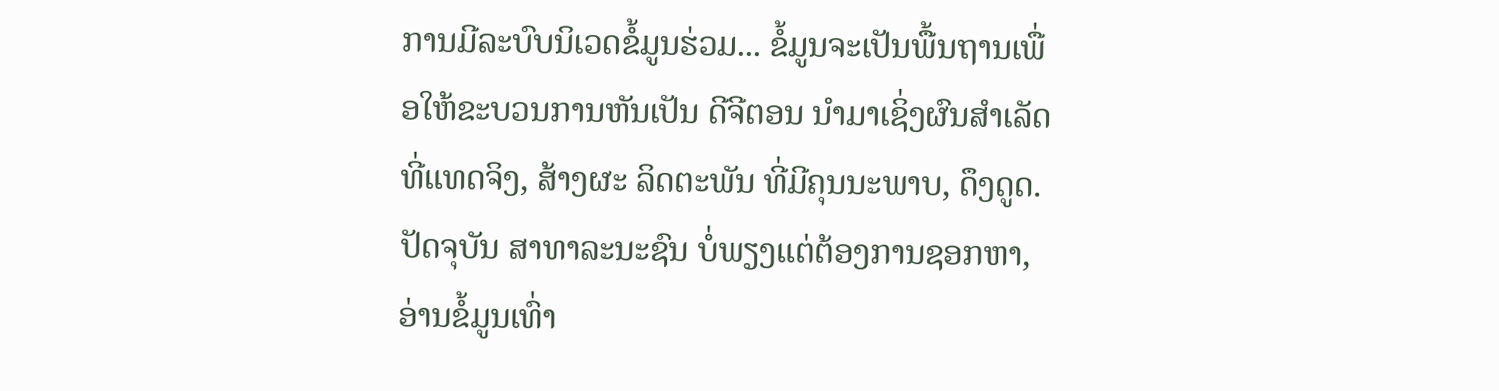ການມີລະບົບນິເວດຂໍ້ມູນຮ່ວມ... ຂໍ້ມູນຈະເປັນພື້ນຖານເພື່ອໃຫ້ຂະບວນການຫັນເປັນ ດີຈີຕອນ ນຳມາເຊິ່ງຜົນສຳເລັດທີ່ແທດຈິງ, ສ້າງຜະ ລິດຕະພັນ ທີ່ມີຄຸນນະພາບ, ດຶງດູດ. ປັດຈຸບັນ ສາທາລະນະຊົນ ບໍ່ພຽງແຕ່ຕ້ອງການຊອກຫາ, ອ່ານຂໍ້ມູນເທົ່າ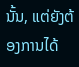ນັ້ນ, ແຕ່ຍັງຕ້ອງການໄດ້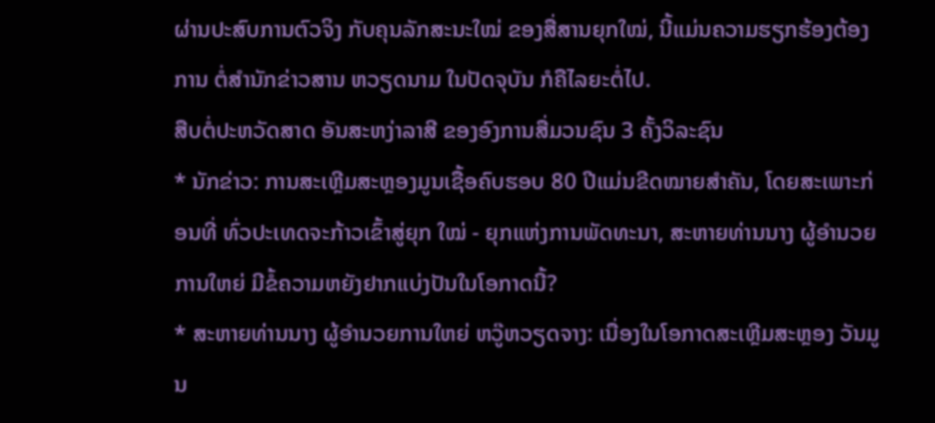ຜ່ານປະສົບການຕົວຈິງ ກັບຄຸນລັກສະນະໃໝ່ ຂອງສື່ສານຍຸກໃໝ່, ນີ້ແມ່ນຄວາມຮຽກຮ້ອງຕ້ອງການ ຕໍ່ສຳນັກຂ່າວສານ ຫວຽດນາມ ໃນປັດຈຸບັນ ກໍຄືໄລຍະຕໍ່ໄປ.
ສືບຕໍ່ປະຫວັດສາດ ອັນສະຫງ່າລາສີ ຂອງອົງການສື່ມວນຊົນ 3 ຄັ້ງວິລະຊົນ
* ນັກຂ່າວ: ການສະເຫຼີມສະຫຼອງມູນເຊື້ອຄົບຮອບ 80 ປີແມ່ນຂີດໝາຍສຳຄັນ, ໂດຍສະເພາະກ່ອນທີ່ ທົ່ວປະເທດຈະກ້າວເຂົ້າສູ່ຍຸກ ໃໝ່ - ຍຸກແຫ່ງການພັດທະນາ, ສະຫາຍທ່ານນາງ ຜູ້ອຳນວຍການໃຫຍ່ ມີຂໍ້ຄວາມຫຍັງຢາກແບ່ງປັນໃນໂອກາດນີ້?
* ສະຫາຍທ່ານນາງ ຜູ້ອຳນວຍການໃຫຍ່ ຫວູ໊ຫວຽດຈາງ: ເນື່ອງໃນໂອກາດສະເຫຼີມສະຫຼອງ ວັນມູນ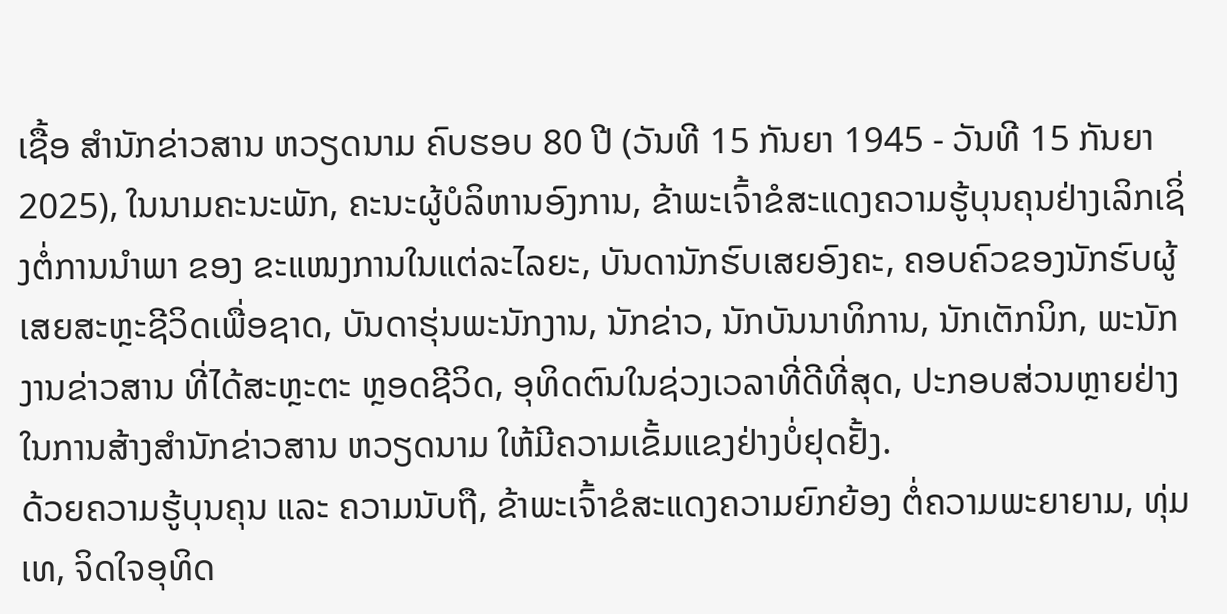ເຊື້ອ ສຳນັກຂ່າວສານ ຫວຽດນາມ ຄົບຮອບ 80 ປີ (ວັນທີ 15 ກັນຍາ 1945 - ວັນທີ 15 ກັນຍາ 2025), ໃນນາມຄະນະພັກ, ຄະນະຜູ້ບໍລິຫານອົງການ, ຂ້າພະເຈົ້າຂໍສະແດງຄວາມຮູ້ບຸນຄຸນຢ່າງເລິກເຊິ່ງຕໍ່ການນຳພາ ຂອງ ຂະແໜງການໃນແຕ່ລະໄລຍະ, ບັນດານັກຮົບເສຍອົງຄະ, ຄອບຄົວຂອງນັກຮົບຜູ້ເສຍສະຫຼະຊີວິດເພື່ອຊາດ, ບັນດາຮຸ່ນພະນັກງານ, ນັກຂ່າວ, ນັກບັນນາທິການ, ນັກເຕັກນິກ, ພະນັກງານຂ່າວສານ ທີ່ໄດ້ສະຫຼະຕະ ຫຼອດຊີວິດ, ອຸທິດຕົນໃນຊ່ວງເວລາທີ່ດີທີ່ສຸດ, ປະກອບສ່ວນຫຼາຍຢ່າງ ໃນການສ້າງສຳນັກຂ່າວສານ ຫວຽດນາມ ໃຫ້ມີຄວາມເຂັ້ມແຂງຢ່າງບໍ່ຢຸດຢັ້ງ.
ດ້ວຍຄວາມຮູ້ບຸນຄຸນ ແລະ ຄວາມນັບຖື, ຂ້າພະເຈົ້າຂໍສະແດງຄວາມຍົກຍ້ອງ ຕໍ່ຄວາມພະຍາຍາມ, ທຸ່ມເທ, ຈິດໃຈອຸທິດ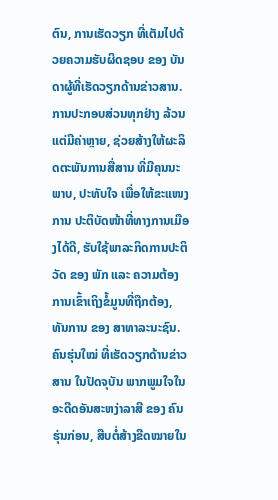ຕົນ, ການເຮັດວຽກ ທີ່ເຕັມໄປດ້ວຍຄວາມຮັບຜິດຊອບ ຂອງ ບັນດາຜູ້ທີ່ເຮັດວຽກດ້ານຂ່າວສານ. ການປະກອບສ່ວນທຸກຢ່າງ ລ້ວນແຕ່ມີຄ່າຫຼາຍ, ຊ່ວຍສ້າງໃຫ້ຜະລິດຕະພັນການສື່ສານ ທີ່ມີຄຸນນະພາບ, ປະທັບໃຈ ເພື່ອໃຫ້ຂະແໜງການ ປະຕິບັດໜ້າທີ່ທາງການເມືອງໄດ້ດີ, ຮັບໃຊ້ພາລະກິດການປະຕິວັດ ຂອງ ພັກ ແລະ ຄວາມຕ້ອງການເຂົ້າເຖິງຂໍ້ມູນທີ່ຖືກຕ້ອງ, ທັນການ ຂອງ ສາທາລະນະຊົນ.
ຄົນຮຸ່ນໃໝ່ ທີ່ເຮັດວຽກດ້ານຂ່າວສານ ໃນປັດຈຸບັນ ພາກພູມໃຈໃນອະດີດອັນສະຫງ່າລາສີ ຂອງ ຄົນຮຸ່ນກ່ອນ, ສືບຕໍ່ສ້າງຂີດໝາຍໃນ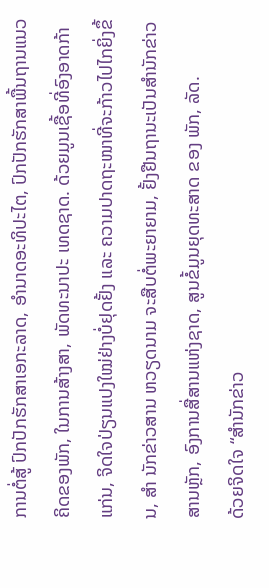ການຕໍ່ສູ້ ປົກປັກຮັກສາເອກະລາດ, ອຳນາດອະທິປະໄຕ, ປົກປັກຮັກສາພື້ນຖານແນວຄິດຂອງພັກ, ໃນການສ້າງສາ, ພັດທະນາປະ ເທດຊາດ. ດ້ວຍມູນເຊື້ອທີ່ອົງອາດກ້າແກ່ນ, ຈິດໃຈປ່ຽນແປງໃໝ່ຢ່າງບໍ່ຢຸດຢັ້ງ ແລະ ຄວາມປາດຖະໜາທີ່ຈະກ້າວໄປໄກຍິ່ງຂຶ້ນ, ສຳ ນັກຂ່າວສານ ຫວຽດນາມ ຈະສືບຕໍ່ພະຍາຍາມ, ຢັ້ງຢືນຖານະເປັນສຳນັກຂ່າວສານຫຼັກ, ອົງການສື່ສານແຫ່ງຊາດ, ສູນຂໍ້ມູນຍຸດທະສາດ ຂອງ ພັກ, ລັດ.
ດ້ວຍຈິດໃຈ “ສຳນັກຂ່າວ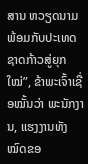ສານ ຫວຽດນາມ ພ້ອມກັບປະເທດຊາດກ້າວສູ່ຍຸກໃໝ່”, ຂ້າພະເຈົ້າເຊື່ອໝັ້ນວ່າ ພະນັກງານ, ແຮງງານທັງໝົດຂອ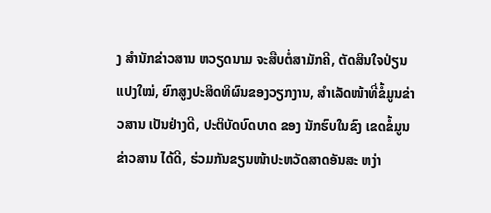ງ ສຳນັກຂ່າວສານ ຫວຽດນາມ ຈະສືບຕໍ່ສາມັກຄີ, ຕັດສິນໃຈປ່ຽນແປງໃໝ່, ຍົກສູງປະສິດທິຜົນຂອງວຽກງານ, ສໍາເລັດໜ້າທີ່ຂໍ້ມູນຂ່າວສານ ເປັນຢ່າງດີ, ປະຕິບັດບົດບາດ ຂອງ ນັກຮົບໃນຂົງ ເຂດຂໍ້ມູນຂ່າວສານ ໄດ້ດີ, ຮ່ວມກັນຂຽນໜ້າປະຫວັດສາດອັນສະ ຫງ່າ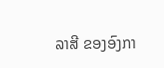ລາສີ ຂອງອົງກາ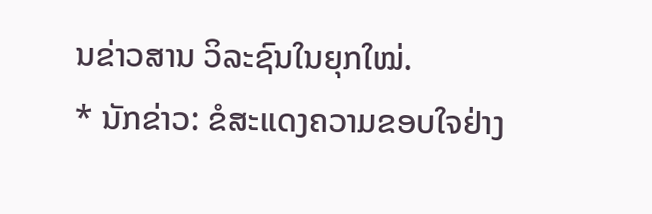ນຂ່າວສານ ວິລະຊົນໃນຍຸກໃໝ່.
* ນັກຂ່າວ: ຂໍສະແດງຄວາມຂອບໃຈຢ່າງ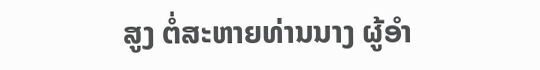ສູງ ຕໍ່ສະຫາຍທ່ານນາງ ຜູ້ອຳ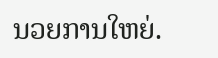ນວຍການໃຫຍ່.